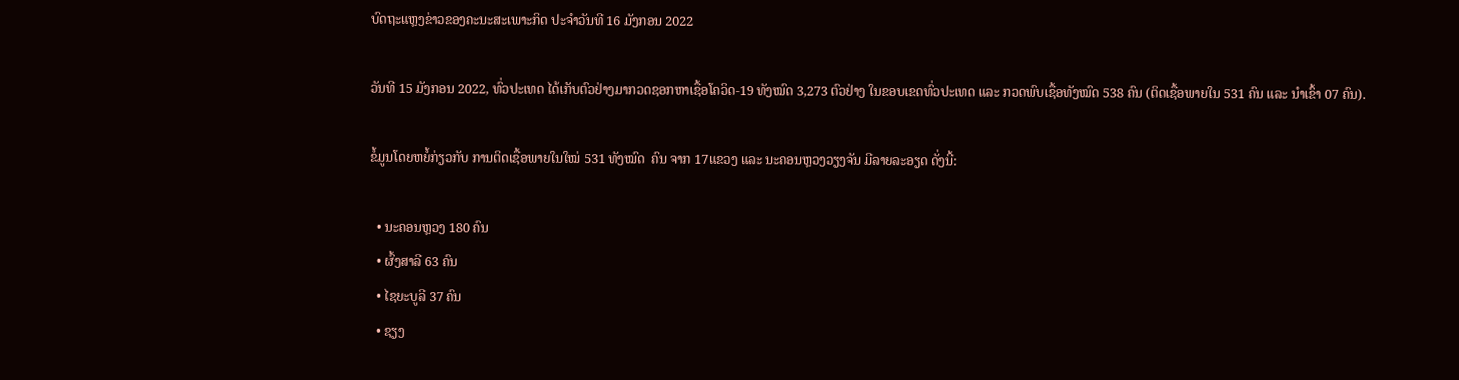ບົດຖະແຫຼງຂ່າວຂອງຄະນະສະເພາະກິດ ປະຈໍາວັນທີ 16 ມັງກອນ 2022

ວັນທີ 15 ມັງກອນ 2022, ທົ່ວປະເທດ ໄດ້ເກັບຕົວຢ່າງມາກວດຊອກຫາເຊື້ອໂຄວິດ-19 ທັງໝົດ 3,273 ຕົວຢ່າງ ໃນຂອບເຂດທົ່ວປະເທດ ແລະ ກວດພົບເຊື້ອທັງໝົດ 538 ຄົນ (ຕິດເຊື້ອພາຍໃນ 531 ຄົນ ແລະ ນໍາເຂົ້າ 07 ຄົນ).

ຂໍ້ມູນໂດຍຫຍໍ້ກ່ຽວກັບ ການຕິດເຊື້ອພາຍໃນໃໝ່ 531 ທັງໝົດ  ຄົນ ຈາກ 17ແຂວງ ແລະ ນະຄອນຫຼວງວຽງຈັນ ມີລາຍລະອຽດ ດັ່ງນີ້:

  • ນະຄອນຫຼວງ 180 ຄົນ
  • ຜົ້ງສາລີ 63 ຄົນ
  • ໄຊຍະບູລີ 37 ຄົນ
  • ຊຽງ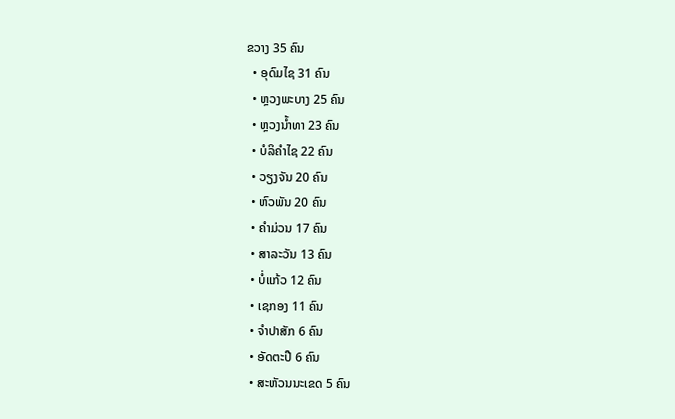ຂວາງ 35 ຄົນ
  • ອຸດົມໄຊ 31 ຄົນ
  • ຫຼວງພະບາງ 25 ຄົນ
  • ຫຼວງນໍ້າທາ 23 ຄົນ
  • ບໍລິຄໍາໄຊ 22 ຄົນ
  • ວຽງຈັນ 20 ຄົນ
  • ຫົວພັນ 20 ຄົນ
  • ຄໍາມ່ວນ 17 ຄົນ
  • ສາລະວັນ 13 ຄົນ
  • ບໍ່ແກ້ວ 12 ຄົນ
  • ເຊກອງ 11 ຄົນ
  • ຈໍາປາສັກ 6 ຄົນ
  • ອັດຕະປື 6 ຄົນ
  • ສະຫັວນນະເຂດ 5 ຄົນ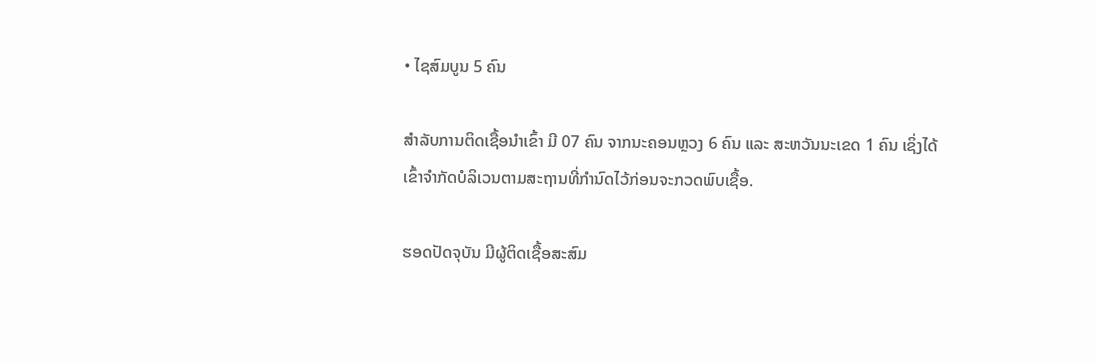• ໄຊສົມບູນ 5 ຄົນ

ສໍາລັບການຕິດເຊື້ອນໍາເຂົ້າ ມີ 07 ຄົນ ຈາກນະຄອນຫຼວງ 6 ຄົນ ແລະ ສະຫວັນນະເຂດ 1 ຄົນ ເຊິ່ງໄດ້ເຂົ້າຈຳກັດບໍລິເວນຕາມສະຖານທີ່ກຳນົດໄວ້ກ່ອນຈະກວດພົບເຊື້ອ.

ຮອດປັດຈຸບັນ ມີຜູ້ຕິດເຊື້ອສະສົມ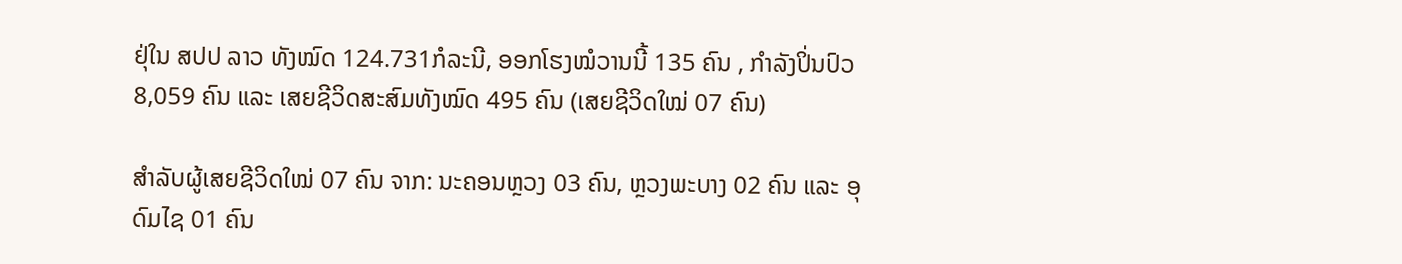ຢຸ່ໃນ ສປປ ລາວ ທັງໝົດ 124.731ກໍລະນີ, ອອກໂຮງໝໍວານນີ້ 135 ຄົນ , ກຳລັງປິ່ນປົວ 8,059 ຄົນ ແລະ ເສຍຊີວິດສະສົມທັງໝົດ 495 ຄົນ (ເສຍຊີວິດໃໝ່ 07 ຄົນ)

ສຳລັບຜູ້ເສຍຊີວິດໃໝ່ 07 ຄົນ ຈາກ: ນະຄອນຫຼວງ 03 ຄົນ, ຫຼວງພະບາງ 02 ຄົນ ແລະ ອຸດົມໄຊ 01 ຄົນ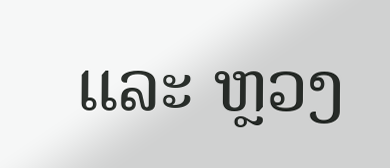ແລະ ຫຼວງ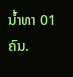ນໍ້າທາ 01 ຄົນ.